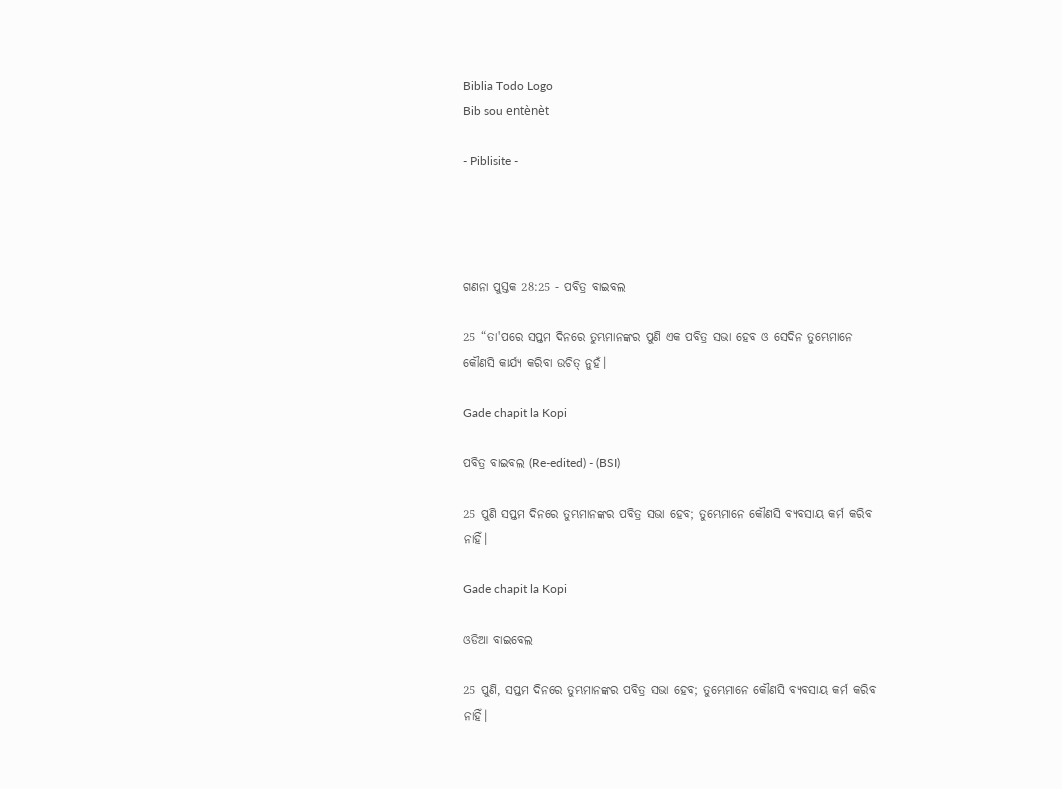Biblia Todo Logo
Bib sou entènèt

- Piblisite -




ଗଣନା ପୁସ୍ତକ 28:25 - ପବିତ୍ର ବାଇବଲ

25 “ତା'ପରେ ସପ୍ତମ ଦିନରେ ତୁମ୍ଭମାନଙ୍କର ପୁଣି ଏକ ପବିତ୍ର ସଭା ହେବ ଓ ସେଦିନ ତୁମ୍ଭେମାନେ କୌଣସି କାର୍ଯ୍ୟ କରିବା ଉଚିତ୍ ନୁହଁ।

Gade chapit la Kopi

ପବିତ୍ର ବାଇବଲ (Re-edited) - (BSI)

25 ପୁଣି ସପ୍ତମ ଦିନରେ ତୁମ୍ଭମାନଙ୍କର ପବିତ୍ର ସଭା ହେବ; ତୁମ୍ଭେମାନେ କୌଣସି ବ୍ୟବସାୟ କର୍ମ କରିବ ନାହିଁ।

Gade chapit la Kopi

ଓଡିଆ ବାଇବେଲ

25 ପୁଣି, ସପ୍ତମ ଦିନରେ ତୁମ୍ଭମାନଙ୍କର ପବିତ୍ର ସଭା ହେବ; ତୁମ୍ଭେମାନେ କୌଣସି ବ୍ୟବସାୟ କର୍ମ କରିବ ନାହିଁ।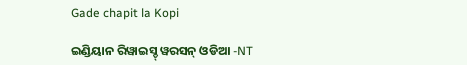Gade chapit la Kopi

ଇଣ୍ଡିୟାନ ରିୱାଇସ୍ଡ୍ ୱରସନ୍ ଓଡିଆ -NT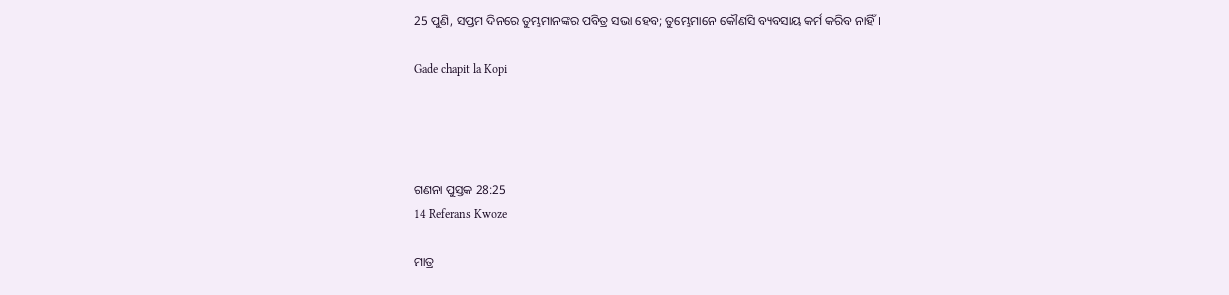25 ପୁଣି, ସପ୍ତମ ଦିନରେ ତୁମ୍ଭମାନଙ୍କର ପବିତ୍ର ସଭା ହେବ; ତୁମ୍ଭେମାନେ କୌଣସି ବ୍ୟବସାୟ କର୍ମ କରିବ ନାହିଁ।

Gade chapit la Kopi




ଗଣନା ପୁସ୍ତକ 28:25
14 Referans Kwoze

ମାତ୍ର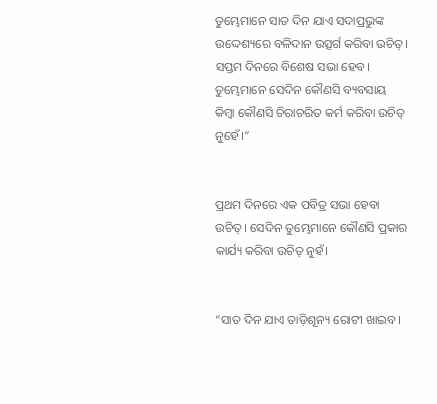ତୁମ୍ଭେମାନେ ସାତ ଦିନ ଯାଏ ସଦାପ୍ରଭୁଙ୍କ ଉଦ୍ଦେଶ୍ୟରେ ବଳିଦାନ ଉତ୍ସର୍ଗ କରିବା ଉଚିତ୍। ସପ୍ତମ ଦିନରେ ବିଶେଷ ସଭା ହେବ। ତୁମ୍ଭେମାନେ ସେଦିନ କୌଣସି ବ୍ୟବସାୟ କିମ୍ବା କୌଣସି ଚିରାଚରିତ କର୍ମ କରିବା ଉଚିତ୍ ନୁହେଁ।”


ପ୍ରଥମ ଦିନରେ ଏକ ପବିତ୍ର ସଭା ହେବା ଉଚିତ୍। ସେଦିନ ତୁମ୍ଭେମାନେ କୌଣସି ପ୍ରକାର କାର୍ଯ୍ୟ କରିବା ଉଚିତ୍ ନୁହଁ।


“ସାତ ଦିନ ଯାଏ ତାଡ଼ିଶୂନ୍ୟ ରୋଟୀ ଖାଇବ।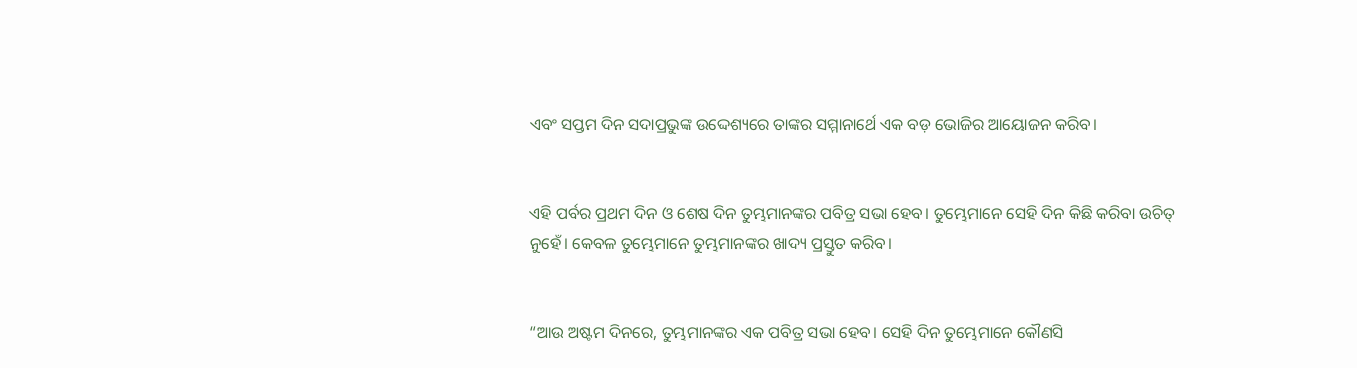ଏବଂ ସପ୍ତମ ଦିନ ସଦାପ୍ରଭୁଙ୍କ ଉଦ୍ଦେଶ୍ୟରେ ତାଙ୍କର ସମ୍ମାନାର୍ଥେ ଏକ ବଡ଼ ଭୋଜିର ଆୟୋଜନ କରିବ।


ଏହି ପର୍ବର ପ୍ରଥମ ଦିନ ଓ ଶେଷ ଦିନ ତୁମ୍ଭମାନଙ୍କର ପବିତ୍ର ସଭା ହେବ। ତୁମ୍ଭେମାନେ ସେହି ଦିନ କିଛି କରିବା ଉଚିତ୍ ନୁହେଁ। କେବଳ ତୁମ୍ଭେମାନେ ତୁମ୍ଭମାନଙ୍କର ଖାଦ୍ୟ ପ୍ରସ୍ତୁତ କରିବ।


“ଆଉ ଅଷ୍ଟମ ଦିନରେ, ତୁମ୍ଭମାନଙ୍କର ଏକ ପବିତ୍ର ସଭା ହେବ। ସେହି ଦିନ ତୁମ୍ଭେମାନେ କୌଣସି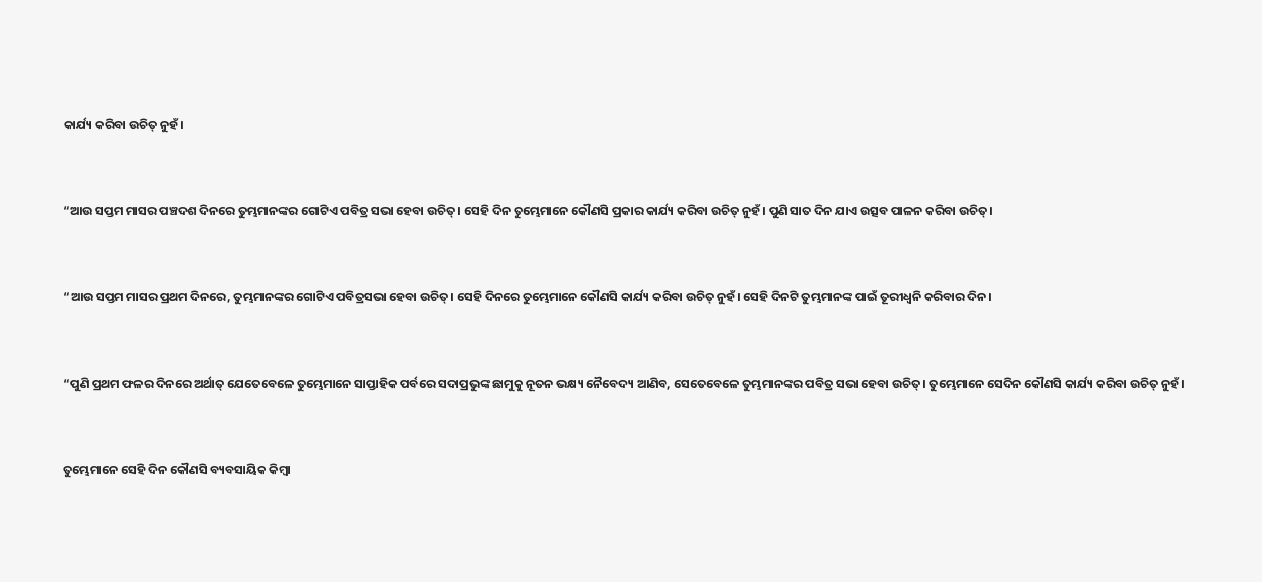କାର୍ଯ୍ୟ କରିବା ଉଚିତ୍ ନୁହଁ।


“ଆଉ ସପ୍ତମ ମାସର ପଞ୍ଚଦଶ ଦିନରେ ତୁମ୍ଭମାନଙ୍କର ଗୋଟିଏ ପବିତ୍ର ସଭା ହେବା ଉଚିତ୍। ସେହି ଦିନ ତୁମ୍ଭେମାନେ କୌଣସି ପ୍ରକାର କାର୍ଯ୍ୟ କରିବା ଉଚିତ୍ ନୁହଁ। ପୁଣି ସାତ ଦିନ ଯାଏ ଉତ୍ସବ ପାଳନ କରିବା ଉଚିତ୍।


“ଆଉ ସପ୍ତମ ମାସର ପ୍ରଥମ ଦିନରେ, ତୁମ୍ଭମାନଙ୍କର ଗୋଟିଏ ପବିତ୍ରସଭା ହେବା ଉଚିତ୍। ସେହି ଦିନରେ ତୁମ୍ଭେମାନେ କୌଣସି କାର୍ଯ୍ୟ କରିବା ଉଚିତ୍ ନୁହଁ। ସେହି ଦିନଟି ତୁମ୍ଭମାନଙ୍କ ପାଇଁ ତୂରୀଧ୍ୱନି କରିବାର ଦିନ।


“ପୁଣି ପ୍ରଥମ ଫଳର ଦିନରେ ଅର୍ଥାତ୍ ଯେତେବେଳେ ତୁମ୍ଭେମାନେ ସାପ୍ତାହିକ ପର୍ବରେ ସଦାପ୍ରଭୁଙ୍କ ଛାମୁକୁ ନୂତନ ଭକ୍ଷ୍ୟ ନୈବେଦ୍ୟ ଆଣିବ, ସେତେବେଳେ ତୁମ୍ଭମାନଙ୍କର ପବିତ୍ର ସଭା ହେବା ଉଚିତ୍। ତୁମ୍ଭେମାନେ ସେଦିନ କୌଣସି କାର୍ଯ୍ୟ କରିବା ଉଚିତ୍ ନୁହଁ।


ତୁମ୍ଭେମାନେ ସେହି ଦିନ କୌଣସି ବ୍ୟବସାୟିକ କିମ୍ବା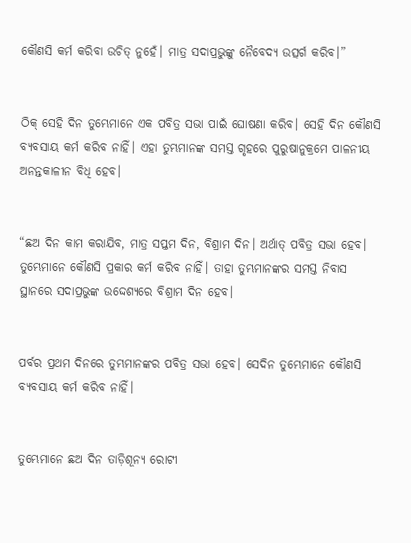କୌଣସି କର୍ମ କରିବା ଉଚିତ୍ ନୁହେଁ। ମାତ୍ର ସଦାପ୍ରଭୁଙ୍କୁ ନୈବେଦ୍ୟ ଉତ୍ସର୍ଗ କରିବ।”


ଠିକ୍ ସେହି ଦିନ ତୁମ୍ଭେମାନେ ଏକ ପବିତ୍ର ସଭା ପାଇଁ ଘୋଷଣା କରିବ। ସେହି ଦିନ କୌଣସି ବ୍ୟବସାୟ କର୍ମ କରିବ ନାହିଁ। ଏହା ତୁମ୍ଭମାନଙ୍କ ସମସ୍ତ ଗୃହରେ ପୁରୁଷାନୁକ୍ରମେ ପାଳନୀୟ ଅନନ୍ତକାଳୀନ ବିଧି ହେବ।


“ଛଅ ଦିନ କାମ କରାଯିବ, ମାତ୍ର ସପ୍ତମ ଦିନ, ବିଶ୍ରାମ ଦିନ। ଅର୍ଥାତ୍ ପବିତ୍ର ସଭା ହେବ। ତୁମ୍ଭେମାନେ କୌଣସି ପ୍ରକାର କର୍ମ କରିବ ନାହିଁ। ତାହା ତୁମ୍ଭମାନଙ୍କର ସମସ୍ତ ନିବାସ ସ୍ଥାନରେ ସଦାପ୍ରଭୁଙ୍କ ଉଦ୍ଦେଶ୍ୟରେ ବିଶ୍ରାମ ଦିନ ହେବ।


ପର୍ବର ପ୍ରଥମ ଦିନରେ ତୁମ୍ଭମାନଙ୍କର ପବିତ୍ର ସଭା ହେବ। ସେଦିନ ତୁମ୍ଭେମାନେ କୌଣସି ବ୍ୟବସାୟ କର୍ମ କରିବ ନାହିଁ।


ତୁମ୍ଭେମାନେ ଛଅ ଦିନ ତାଡ଼ିଶୂନ୍ୟ ରୋଟୀ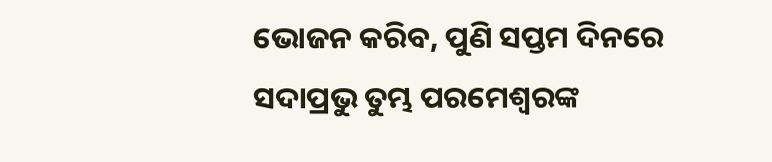ଭୋଜନ କରିବ, ପୁଣି ସପ୍ତମ ଦିନରେ ସଦାପ୍ରଭୁ ତୁମ୍ଭ ପରମେଶ୍ୱରଙ୍କ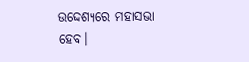ଉଦ୍ଦେଶ୍ୟରେ ମହାସଭା ହେବ।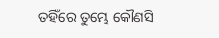ତହିଁରେ ତୁମ୍ଭେ କୌଣସି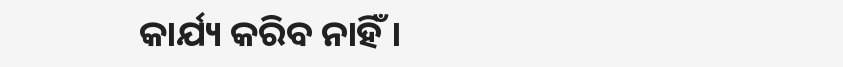କାର୍ଯ୍ୟ କରିବ ନାହିଁ।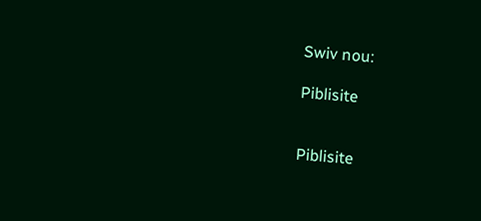Swiv nou:

Piblisite


Piblisite